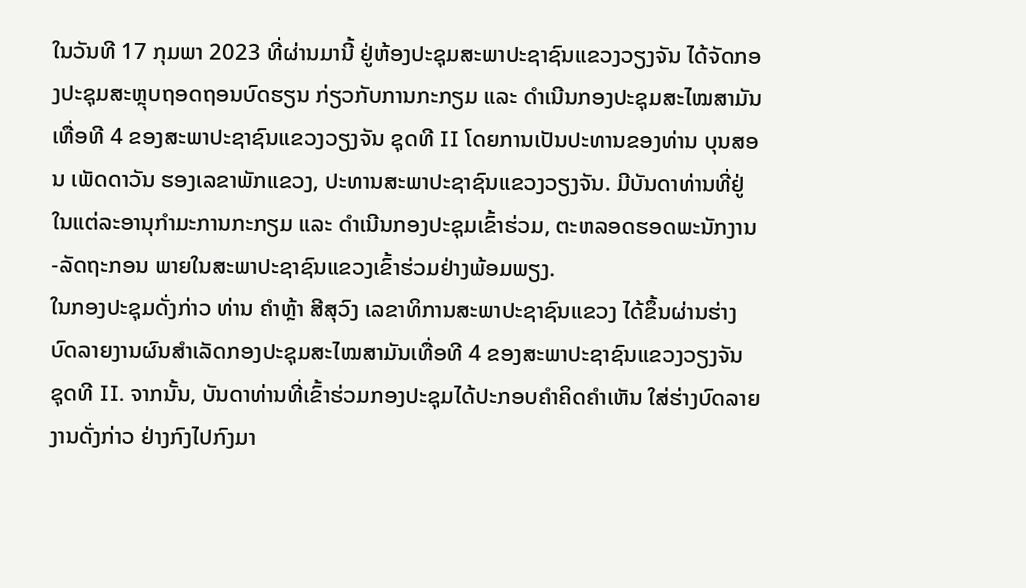ໃນວັນທີ 17 ກຸມພາ 2023 ທີ່ຜ່ານມານີ້ ຢູ່ຫ້ອງປະຊຸມສະພາປະຊາຊົນແຂວງວຽງຈັນ ໄດ້ຈັດກອງປະຊຸມສະຫຼຸບຖອດຖອນບົດຮຽນ ກ່ຽວກັບການກະກຽມ ແລະ ດໍາເນີນກອງປະຊຸມສະໄໝສາມັນເທື່ອທີ 4 ຂອງສະພາປະຊາຊົນແຂວງວຽງຈັນ ຊຸດທີ II ໂດຍການເປັນປະທານຂອງທ່ານ ບຸນສອນ ເພັດດາວັນ ຮອງເລຂາພັກແຂວງ, ປະທານສະພາປະຊາຊົນແຂວງວຽງຈັນ. ມີບັນດາທ່ານທີ່ຢູ່ໃນແຕ່ລະອານຸກໍາມະການກະກຽມ ແລະ ດໍາເນີນກອງປະຊຸມເຂົ້າຮ່ວມ, ຕະຫລອດຮອດພະນັກງານ-ລັດຖະກອນ ພາຍໃນສະພາປະຊາຊົນແຂວງເຂົ້າຮ່ວມຢ່າງພ້ອມພຽງ.
ໃນກອງປະຊຸມດັ່ງກ່າວ ທ່ານ ຄໍາຫຼ້າ ສີສຸວົງ ເລຂາທິການສະພາປະຊາຊົນແຂວງ ໄດ້ຂຶ້ນຜ່ານຮ່າງບົດລາຍງານຜົນສໍາເລັດກອງປະຊຸມສະໄໝສາມັນເທື່ອທີ 4 ຂອງສະພາປະຊາຊົນແຂວງວຽງຈັນ ຊຸດທີ II. ຈາກນັ້ນ, ບັນດາທ່ານທີ່ເຂົ້າຮ່ວມກອງປະຊຸມໄດ້ປະກອບຄໍາຄິດຄໍາເຫັນ ໃສ່ຮ່າງບົດລາຍງານດັ່ງກ່າວ ຢ່າງກົງໄປກົງມາ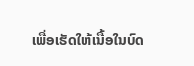ເພື່ອເຮັດໃຫ້ເນື້ອໃນບົດ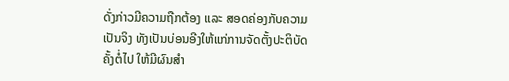ດັ່ງກ່າວມີຄວາມຖືກຕ້ອງ ແລະ ສອດຄ່ອງກັບຄວາມເປັນຈິງ ທັງເປັນບ່ອນອີງໃຫ້ແກ່ການຈັດຕັ້ງປະຕິບັດຄັ້ງຕໍ່ໄປ ໃຫ້ມີຜົນສໍາ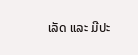ເລັດ ແລະ ມີປະ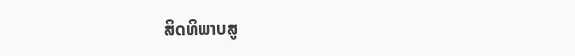ສິດທິພາບສູ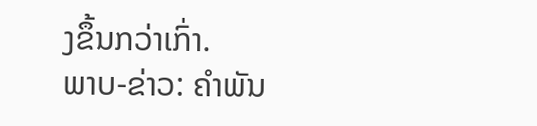ງຂຶ້ນກວ່າເກົ່າ.
ພາບ-ຂ່າວ: ຄໍາພັນ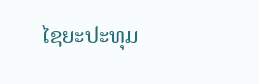ໄຊຍະປະທຸມ